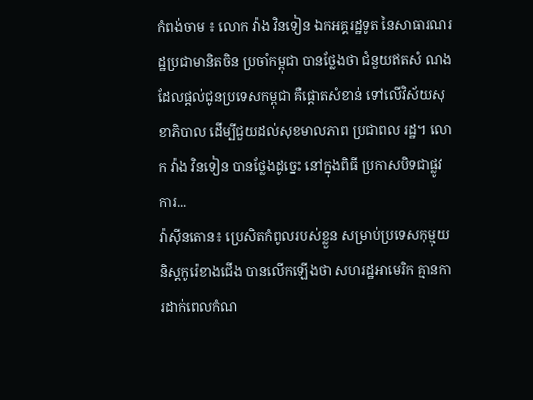កំពង់ចាម ៖ លោក វ៉ាង វិនទៀន ឯកអគ្គរដ្ឋទូត នៃសាធារណរដ្ឋប្រជាមានិតចិន ប្រចាំកម្ពុជា បានថ្លែងថា ជំនួយឥតសំ ណងដែលផ្ដល់ជូនប្រទេសកម្ពុជា គឺផ្ដោតសំខាន់ ទៅលើវិស័យសុខាភិបាល ដើម្បីជួយដល់សុខមាលភាព ប្រជាពល រដ្ឋ។ លោក វ៉ាង វិនទៀន បានថ្លែងដូច្នេះ នៅក្នុងពិធី ប្រកាសបិទជាផ្លូវការ...
វ៉ាស៊ីនតោន៖ ប្រេសិតកំពូលរបស់ខ្លួន សម្រាប់ប្រទេសកុម្មុយនិស្តកូរ៉េខាងជើង បានលើកឡើងថា សហរដ្ឋអាមេរិក គ្មានការដាក់ពេលកំណ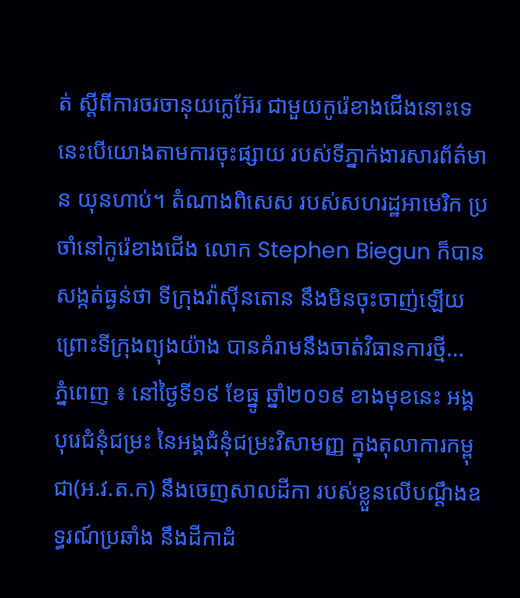ត់ ស្តីពីការចរចានុយក្លេអ៊ែរ ជាមួយកូរ៉េខាងជើងនោះទេ នេះបើយោងតាមការចុះផ្សាយ របស់ទីភ្នាក់ងារសារព័ត៌មាន យុនហាប់។ តំណាងពិសេស របស់សហរដ្ឋអាមេរិក ប្រចាំនៅកូរ៉េខាងជើង លោក Stephen Biegun ក៏បានសង្កត់ធ្ងន់ថា ទីក្រុងវ៉ាស៊ីនតោន នឹងមិនចុះចាញ់ឡើយ ព្រោះទីក្រុងព្យុងយ៉ាង បានគំរាមនឹងចាត់វិធានការថ្មី...
ភ្នំពេញ ៖ នៅថ្ងៃទី១៩ ខែធ្នូ ឆ្នាំ២០១៩ ខាងមុខនេះ អង្គបុរេជំនុំជម្រះ នៃអង្គជំនុំជម្រះវិសាមញ្ញ ក្នុងតុលាការកម្ពុជា(អ.វ.ត.ក) នឹងចេញសាលដីកា របស់ខ្លួនលើបណ្តឹងឧទ្ធរណ៍ប្រឆាំង នឹងដីកាដំ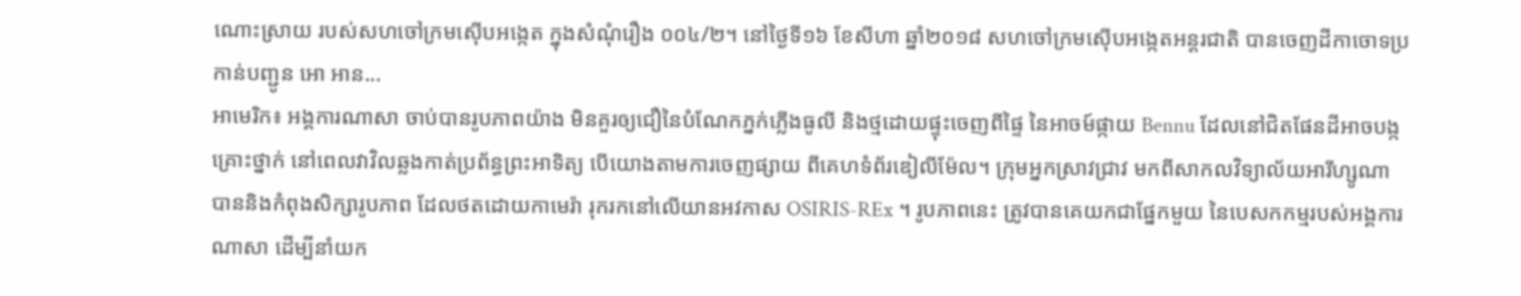ណោះស្រាយ របស់សហចៅក្រមស៊ើបអង្កេត ក្នុងសំណុំរឿង ០០៤/២។ នៅថ្ងៃទី១៦ ខែសីហា ឆ្នាំ២០១៨ សហចៅក្រមស៊ើបអង្កេតអន្តរជាតិ បានចេញដីកាចោទប្រកាន់បញ្ជូន អោ អាន...
អាមេរិក៖ អង្គការណាសា ចាប់បានរូបភាពយ៉ាង មិនគួរឲ្យជឿនៃបំណែកភ្នក់ភ្លើងធូលី និងថ្មដោយផ្ទុះចេញពីផ្ទៃ នៃអាចម៍ផ្កាយ Bennu ដែលនៅជិតផែនដីអាចបង្កគ្រោះថ្នាក់ នៅពេលវាវិលឆ្លងកាត់ប្រព័ន្ធព្រះអាទិត្យ បើយោងតាមការចេញផ្សាយ ពីគេហទំព័រឌៀលីម៉ែល។ ក្រុមអ្នកស្រាវជ្រាវ មកពីសាកលវិទ្យាល័យអារីហ្សូណា បាននិងកំពុងសិក្សារូបភាព ដែលថតដោយកាមេរ៉ា រុករកនៅលើយានអវកាស OSIRIS-REx ។ រូបភាពនេះ ត្រូវបានគេយកជាផ្នែកមួយ នៃបេសកកម្មរបស់អង្គការណាសា ដើម្បីនាំយក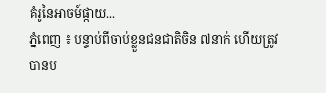គំរូនៃអាចម៍ផ្កាយ...
ភ្នំពេញ ៖ បន្ទាប់ពីចាប់ខ្លួនជនជាតិចិន ៧នាក់ ហើយត្រូវបានប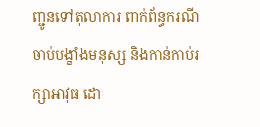ញ្ជូនទៅតុលាការ ពាក់ព័ន្ធករណីចាប់បង្ខាំងមនុស្ស និងកាន់កាប់រក្សាអាវុធ ដោ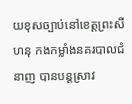យខុសច្បាប់នៅខេត្តព្រះសីហនុ កងកម្លាំងនគរបាលជំនាញ បានបន្ដស្រាវ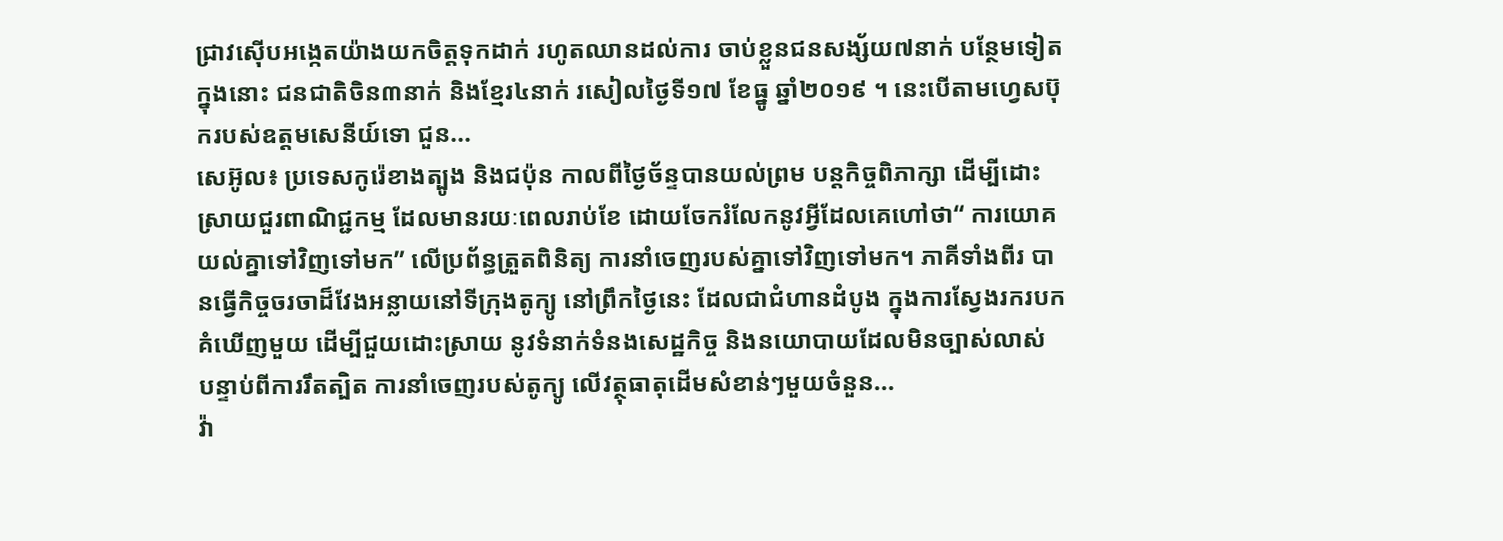ជ្រាវស៊ើបអង្កេតយ៉ាងយកចិត្តទុកដាក់ រហូតឈានដល់ការ ចាប់ខ្លួនជនសង្ស័យ៧នាក់ បន្ថែមទៀត ក្នុងនោះ ជនជាតិចិន៣នាក់ និងខ្មែរ៤នាក់ រសៀលថ្ងៃទី១៧ ខែធ្នូ ឆ្នាំ២០១៩ ។ នេះបើតាមហ្វេសប៊ុករបស់ឧត្តមសេនីយ៍ទោ ជួន...
សេអ៊ូល៖ ប្រទេសកូរ៉េខាងត្បូង និងជប៉ុន កាលពីថ្ងៃច័ន្ទបានយល់ព្រម បន្តកិច្ចពិភាក្សា ដើម្បីដោះស្រាយជួរពាណិជ្ជកម្ម ដែលមានរយៈពេលរាប់ខែ ដោយចែករំលែកនូវអ្វីដែលគេហៅថា“ ការយោគយល់គ្នាទៅវិញទៅមក” លើប្រព័ន្ធត្រួតពិនិត្យ ការនាំចេញរបស់គ្នាទៅវិញទៅមក។ ភាគីទាំងពីរ បានធ្វើកិច្ចចរចាដ៏វែងអន្លាយនៅទីក្រុងតូក្យូ នៅព្រឹកថ្ងៃនេះ ដែលជាជំហានដំបូង ក្នុងការស្វែងរករបកគំឃើញមួយ ដើម្បីជួយដោះស្រាយ នូវទំនាក់ទំនងសេដ្ឋកិច្ច និងនយោបាយដែលមិនច្បាស់លាស់ បន្ទាប់ពីការរឹតត្បិត ការនាំចេញរបស់តូក្យូ លើវត្ថុធាតុដើមសំខាន់ៗមួយចំនួន...
វ៉ា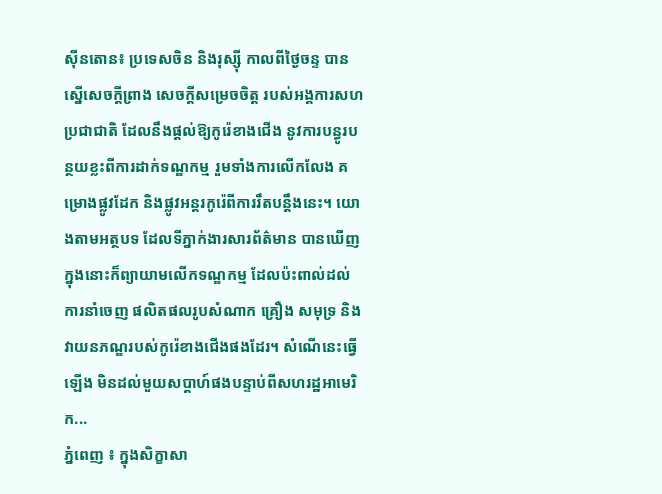ស៊ីនតោន៖ ប្រទេសចិន និងរុស្ស៊ី កាលពីថ្ងៃចន្ទ បានស្នើសេចក្តីព្រាង សេចក្តីសម្រេចចិត្ត របស់អង្គការសហប្រជាជាតិ ដែលនឹងផ្តល់ឱ្យកូរ៉េខាងជើង នូវការបន្ធូរបន្ថយខ្លះពីការដាក់ទណ្ឌកម្ម រួមទាំងការលើកលែង គម្រោងផ្លូវដែក និងផ្លូវអន្តរកូរ៉េពីការរឹតបន្តឹងនេះ។ យោងតាមអត្ថបទ ដែលទីភ្នាក់ងារសារព័ត៌មាន បានឃើញក្នុងនោះក៏ព្យាយាមលើកទណ្ឌកម្ម ដែលប៉ះពាល់ដល់ការនាំចេញ ផលិតផលរូបសំណាក គ្រឿង សមុទ្រ និងវាយនភណ្ឌរបស់កូរ៉េខាងជើងផងដែរ។ សំណើនេះធ្វើឡើង មិនដល់មួយសប្តាហ៍ផងបន្ទាប់ពីសហរដ្ឋអាមេរិក...
ភ្នំពេញ ៖ ក្នុងសិក្ខាសា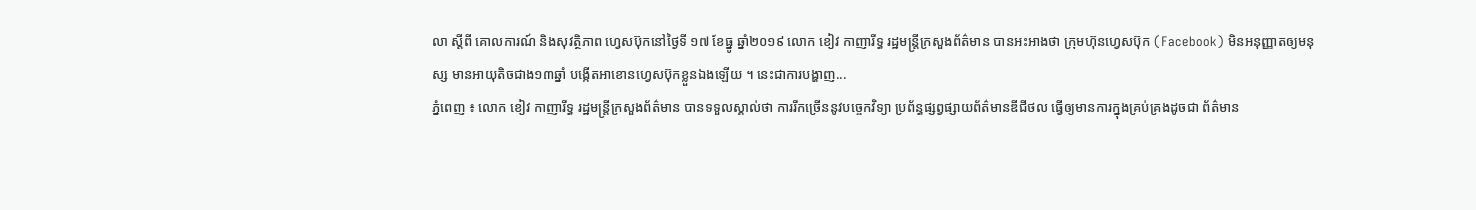លា ស្តីពី គោលការណ៍ និងសុវត្ថិភាព ហ្វេសប៊ុកនៅថ្ងៃទី ១៧ ខែធ្នូ ឆ្នាំ២០១៩ លោក ខៀវ កាញារីទ្ធ រដ្ឋមន្រ្តីក្រសួងព័ត៌មាន បានអះអាងថា ក្រុមហ៊ុនហ្វេសប៊ុក (Facebook) មិនអនុញ្ញាតឲ្យមនុស្ស មានអាយុតិចជាង១៣ឆ្នាំ បង្កើតអាខោនហ្វេសប៊ុកខ្លួនឯងឡើយ ។ នេះជាការបង្ហាញ...
ភ្នំពេញ ៖ លោក ខៀវ កាញារីទ្ធ រដ្ឋមន្រ្តីក្រសួងព័ត៌មាន បានទទួលស្គាល់ថា ការរីកច្រើននូវបច្ចេកវិទ្យា ប្រព័ន្ធផ្សព្វផ្សាយព័ត៌មានឌីជីថល ធ្វើឲ្យមានការក្នុងគ្រប់គ្រងដូចជា ព័ត៌មាន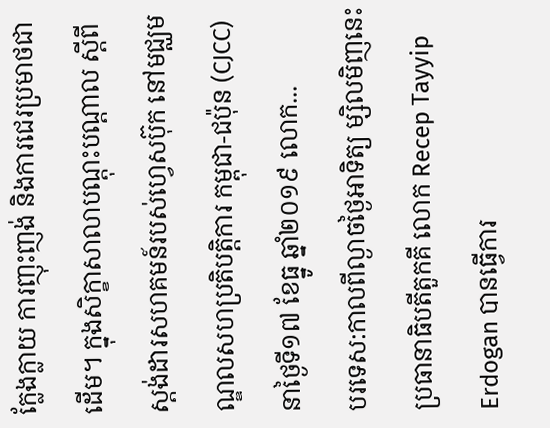ក្លែងក្លាយ ការញុះញង់ និងការជេរប្រមាថជាដើម។ ក្នុងសិក្ខាសាលាបណ្តុះបណ្តាល ស្តីពី ស្តង់ដារសហគមន៍របស់ហ្វេសប៊ុក នៅមជ្ឈមណ្ឌលសហប្រតិបត្តិការ កម្ពុជា-ជប៉ុន (CJCC)នាថ្ងៃទី១៧ ខែធ្នូ ឆ្នាំ២០១៩ លោក...
បរទេស:កាលពីល្ងាចថ្ងៃអាទិត្យ ម្សិលមិញនេះ ប្រធានាធិបតីតួកគី លោក Recep Tayyip Erdogan បានធ្វើការ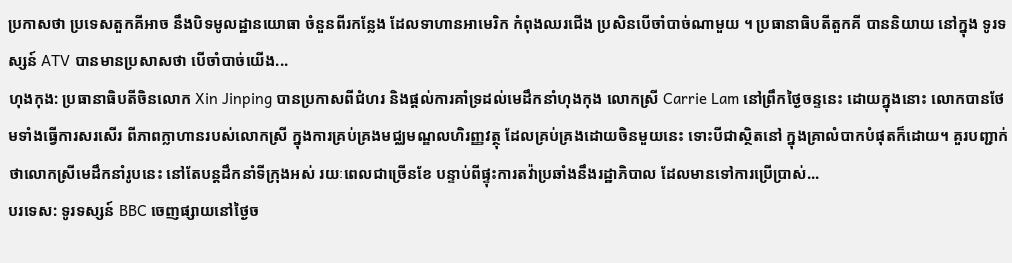ប្រកាសថា ប្រទេសតួកគីអាច នឹងបិទមូលដ្ឋានយោធា ចំនួនពីរកន្លែង ដែលទាហានអាមេរិក កំពុងឈរជើង ប្រសិនបើចាំបាច់ណាមួយ ។ ប្រធានាធិបតីតួកគី បាននិយាយ នៅក្នុង ទូរទស្សន៍ ATV បានមានប្រសាសថា បើចាំបាច់យើង...
ហុងកុង: ប្រធានាធិបតីចិនលោក Xin Jinping បានប្រកាសពីជំហរ និងផ្តល់ការគាំទ្រដល់មេដឹកនាំហុងកុង លោកស្រី Carrie Lam នៅព្រឹកថ្ងៃចន្ទនេះ ដោយក្នុងនោះ លោកបានថែមទាំងធ្វើការសរសើរ ពីភាពក្លាហានរបស់លោកស្រី ក្នុងការគ្រប់គ្រងមជ្ឈមណ្ឌលហិរញ្ញវត្ថុ ដែលគ្រប់គ្រងដោយចិនមួយនេះ ទោះបីជាស្ថិតនៅ ក្នុងគ្រាលំបាកបំផុតក៏ដោយ។ គួរបញ្ជាក់ថាលោកស្រីមេដឹកនាំរូបនេះ នៅតែបន្តដឹកនាំទីក្រុងអស់ រយៈពេលជាច្រើនខែ បន្ទាប់ពីផ្ទុះការតវ៉ាប្រឆាំងនឹងរដ្ឋាភិបាល ដែលមានទៅការប្រើប្រាស់...
បរទេស: ទូរទស្សន៍ BBC ចេញផ្សាយនៅថ្ងៃច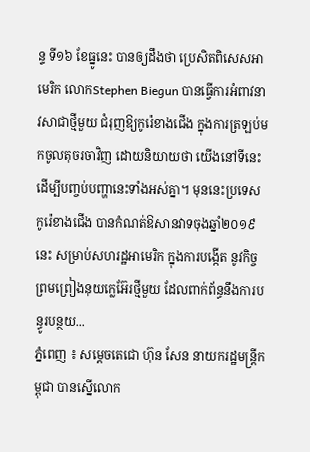ន្ទ ទី១៦ ខែធ្នូនេះ បានឲ្យដឹងថា ប្រេសិតពិសេសអាមេរិក លោកStephen Biegun បានធ្វើការអំពាវនាវសាជាថ្មីមួយ ជំរុញឱ្យកូរ៉េខាងជើង ក្នុងការត្រឡប់មកចូលតុចរចាវិញ ដោយនិយាយថា យើងនៅទីនេះ ដើម្បីបញ្ចប់បញ្ហានេះទាំងអស់គ្នា។ មុននេះប្រទេសកូរ៉េខាងជើង បានកំណត់ឱសានវាទចុងឆ្នាំ២០១៩នេះ សម្រាប់សហរដ្ឋអាមេរិក ក្នុងការបង្កើត នូវកិច្ចព្រមព្រៀងនុយក្លេអ៊ែរថ្មីមួយ ដែលពាក់ព័ន្ធនឹងការបន្ធូរបន្ថយ...
ភ្នំពេញ ៖ សម្តេចតេជោ ហ៊ុន សែន នាយករដ្ឋមន្រ្តីកម្ពុជា បានស្នើលោក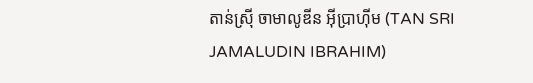តាន់ស្រ៊ី ចាមាលូឌីន អ៊ីប្រាហ៊ីម (TAN SRI JAMALUDIN IBRAHIM)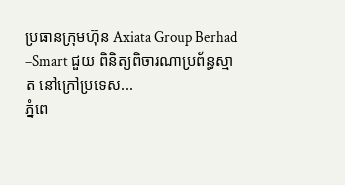ប្រធានក្រុមហ៊ុន Axiata Group Berhad –Smart ជួយ ពិនិត្យពិចារណាប្រព័ន្ធស្មាត នៅក្រៅប្រទេស...
ភ្នំពេ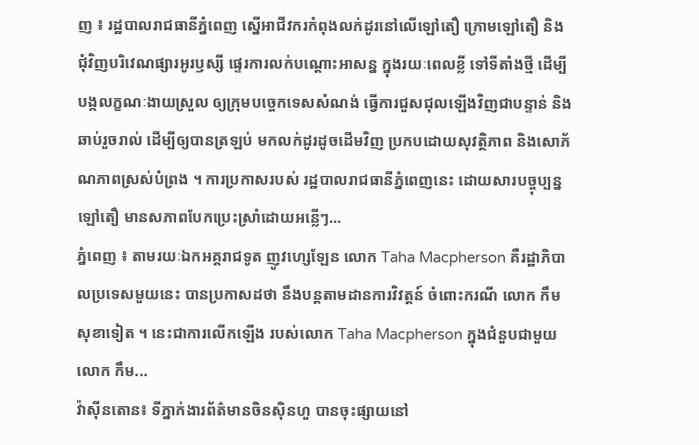ញ ៖ រដ្ឋបាលរាជធានីភ្នំពេញ ស្នើអាជីវករកំពុងលក់ដូរនៅលើឡៅតឿ ក្រោមឡៅតឿ និងជុំវិញបរិវេណផ្សារអូរឫស្សី ផ្ទេរការលក់បណ្តោះអាសន្ន ក្នុងរយៈពេលខ្លី ទៅទីតាំងថ្មី ដើម្បីបង្កលក្ខណៈងាយស្រួល ឲ្យក្រុមបច្ចេកទេសសំណង់ ធ្វើការជួសជុលឡើងវិញជាបន្ទាន់ និងឆាប់រួចរាល់ ដើម្បីឲ្យបានត្រឡប់ មកលក់ដូរដូចដើមវិញ ប្រកបដោយសុវត្ថិភាព និងសោភ័ណភាពស្រស់បំព្រង ។ ការប្រកាសរបស់ រដ្ឋបាលរាជធានីភ្នំពេញនេះ ដោយសារបច្ចុប្បន្នឡៅតឿ មានសភាពបែកប្រេះស្រាំដោយអន្លើៗ...
ភ្នំពេញ ៖ តាមរយៈឯកអគ្គរាជទូត ញូវហ្សេឡែន លោក Taha Macpherson គឺរដ្ឋាភិបាលប្រទេសមួយនេះ បានប្រកាសដថា នឹងបន្តតាមដានការវិវត្តន៍ ចំពោះករណី លោក កឹម សុខាទៀត ។ នេះជាការលើកឡើង របស់លោក Taha Macpherson ក្នុងជំនួបជាមួយ លោក កឹម...
វ៉ាស៊ីនតោន៖ ទីភ្នាក់ងារព័ត៌មានចិនស៊ិនហួ បានចុះផ្សាយនៅ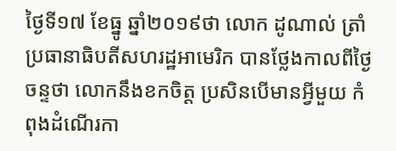ថ្ងៃទី១៧ ខែធ្នូ ឆ្នាំ២០១៩ថា លោក ដូណាល់ ត្រាំ ប្រធានាធិបតីសហរដ្ឋអាមេរិក បានថ្លែងកាលពីថ្ងៃចន្ទថា លោកនឹងខកចិត្ត ប្រសិនបើមានអ្វីមួយ កំពុងដំណើរកា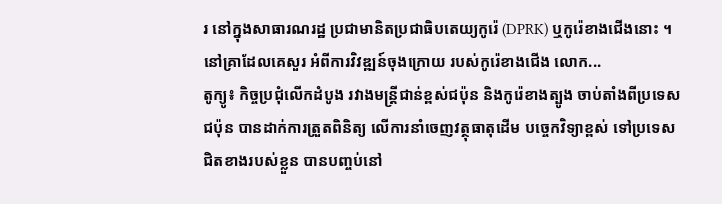រ នៅក្នុងសាធារណរដ្ឋ ប្រជាមានិតប្រជាធិបតេយ្យកូរ៉េ (DPRK) ឬកូរ៉េខាងជើងនោះ ។ នៅគ្រាដែលគេសួរ អំពីការវិវឌ្ឍន៍ចុងក្រោយ របស់កូរ៉េខាងជើង លោក...
តូក្យូ៖ កិច្ចប្រជុំលើកដំបូង រវាងមន្ត្រីជាន់ខ្ពស់ជប៉ុន និងកូរ៉េខាងត្បូង ចាប់តាំងពីប្រទេសជប៉ុន បានដាក់ការត្រួតពិនិត្យ លើការនាំចេញវត្ថុធាតុដើម បច្ចេកវិទ្យាខ្ពស់ ទៅប្រទេសជិតខាងរបស់ខ្លួន បានបញ្ចប់នៅ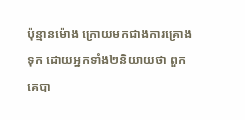ប៉ុន្មានម៉ោង ក្រោយមកជាងការគ្រោងទុក ដោយអ្នកទាំង២និយាយថា ពួកគេបា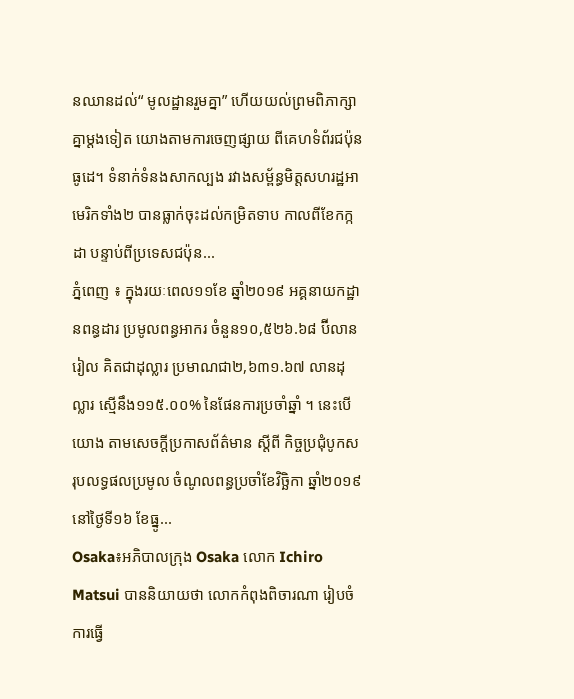នឈានដល់“ មូលដ្ឋានរួមគ្នា” ហើយយល់ព្រមពិភាក្សាគ្នាម្តងទៀត យោងតាមការចេញផ្សាយ ពីគេហទំព័រជប៉ុនធូដេ។ ទំនាក់ទំនងសាកល្បង រវាងសម្ព័ន្ធមិត្តសហរដ្ឋអាមេរិកទាំង២ បានធ្លាក់ចុះដល់កម្រិតទាប កាលពីខែកក្កដា បន្ទាប់ពីប្រទេសជប៉ុន...
ភ្នំពេញ ៖ ក្នុងរយៈពេល១១ខែ ឆ្នាំ២០១៩ អគ្គនាយកដ្ឋានពន្ធដារ ប្រមូលពន្ធអាករ ចំនួន១០,៥២៦.៦៨ ប៊ីលានរៀល គិតជាដុល្លារ ប្រមាណជា២,៦៣១.៦៧ លានដុល្លារ ស្មើនឹង១១៥.០០% នៃផែនការប្រចាំឆ្នាំ ។ នេះបើយោង តាមសេចក្តីប្រកាសព័ត៌មាន ស្តីពី កិច្ចប្រជុំបូកសរុបលទ្ធផលប្រមូល ចំណូលពន្ធប្រចាំខែវិច្ឆិកា ឆ្នាំ២០១៩ នៅថ្ងៃទី១៦ ខែធ្នូ...
Osaka៖អភិបាលក្រុង Osaka លោក Ichiro Matsui បាននិយាយថា លោកកំពុងពិចារណា រៀបចំការធ្វើ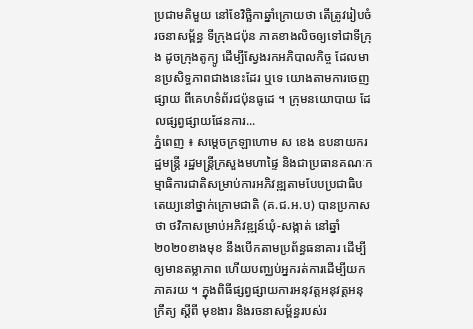ប្រជាមតិមួយ នៅខែវិច្ឆិកាឆ្នាំក្រោយថា តើត្រូវរៀបចំ រចនាសម្ព័ន្ធ ទីក្រុងជប៉ុន ភាគខាងលិចឲ្យទៅជាទីក្រុង ដូចក្រុងតូក្យូ ដើម្បីស្វែងរកអភិបាលកិច្ច ដែលមានប្រសិទ្ធភាពជាងនេះដែរ ឬទេ យោងតាមការចេញផ្សាយ ពីគេហទំព័រជប៉ុនធូដេ ។ ក្រុមនយោបាយ ដែលផ្សព្វផ្សាយផែនការ...
ភ្នំពេញ ៖ សម្ដេចក្រឡាហោម ស ខេង ឧបនាយករដ្ឋមន្ដ្រី រដ្ឋមន្ដ្រីក្រសួងមហាផ្ទៃ និងជាប្រធានគណៈកម្មាធិការជាតិសម្រាប់ការអភិវឌ្ឍតាមបែបប្រជាធិបតេយ្យនៅថ្នាក់ក្រោមជាតិ (គ.ជ.អ.ប) បានប្រកាសថា ថវិកាសម្រាប់អភិវឌ្ឍន៍ឃុំ-សង្កាត់ នៅឆ្នាំ២០២០ខាងមុខ នឹងបើកតាមប្រព័ន្ធធនាគារ ដើម្បីឲ្យមានតម្លាភាព ហើយបញ្ឈប់អ្នករត់ការដើម្បីយកភាគរយ ។ ក្នុងពិធីផ្សព្វផ្សាយការអនុវត្តអនុវត្តអនុក្រឹត្យ ស្ដីពី មុខងារ និងរចនាសម្ព័ន្ធរបស់រ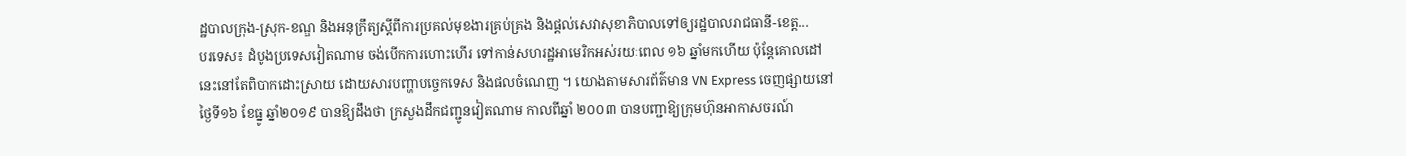ដ្ឋបាលក្រុង-ស្រុក-ខណ្ឌ និងអនុក្រឹត្យស្ដីពីការប្រគល់មុខងារគ្រប់គ្រង និងផ្តល់សេវាសុខាភិបាលទៅឲ្យរដ្ឋបាលរាជធានី-ខេត្ត...
បរទេស៖ ដំបូងប្រទេសវៀតណាម ចង់បើកការហោះហើរ ទៅកាន់សហរដ្ឋអាមេរិកអស់រយៈពេល ១៦ ឆ្នាំមកហើយ ប៉ុន្តែគោលដៅនេះនៅតែពិបាកដោះស្រាយ ដោយសារបញ្ហាបច្ចេកទេស និងផលចំណេញ ។ យោងតាមសារព័ត៌មាន VN Express ចេញផ្សាយនៅថ្ងៃទី១៦ ខែធ្នូ ឆ្នាំ២០១៩ បានឱ្យដឹងថា ក្រសួងដឹកជញ្ជូនវៀតណាម កាលពីឆ្នាំ ២០០៣ បានបញ្ជាឱ្យក្រុមហ៊ុនអាកាសចរណ៍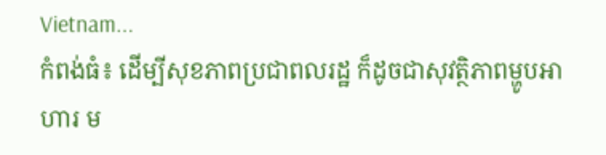Vietnam...
កំពង់ធំ៖ ដើម្បីសុខភាពប្រជាពលរដ្ឋ ក៏ដូចជាសុវត្ថិភាពម្ហូបអាហារ ម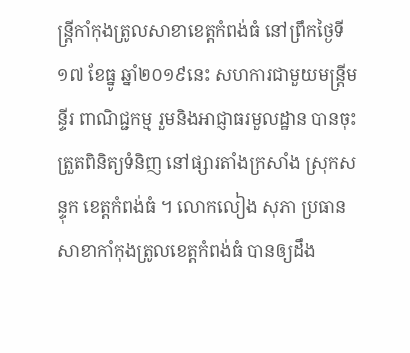ន្រ្តីកាំកុងត្រូលសាខាខេត្តកំពង់ធំ នៅព្រឹកថ្ងៃទី១៧ ខែធ្នូ ឆ្នាំ២០១៩នេះ សហការជាមួយមន្រ្តីមន្ទីរ ពាណិជ្ជកម្ម រួមនិងអាជ្ញាធរមួលដ្ឋាន បានចុះត្រួតពិនិត្យទំនិញ នៅផ្សារតាំងក្រសាំង ស្រុកសន្ទុក ខេត្តកំពង់ធំ ។ លោកលៀង សុភា ប្រធានសាខាកាំកុងត្រូលខេត្តកំពង់ធំ បានឲ្យដឹង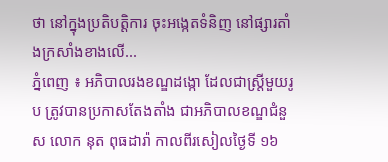ថា នៅក្នុងប្រតិបត្តិការ ចុះអង្កេតទំនិញ នៅផ្សារតាំងក្រសាំងខាងលើ...
ភ្នំពេញ ៖ អភិបាលរងខណ្ឌដង្កោ ដែលជាស្ត្រីមួយរូប ត្រូវបានប្រកាសតែងតាំង ជាអភិបាលខណ្ឌជំនួស លោក នុត ពុធដារ៉ា កាលពីរសៀលថ្ងៃទី ១៦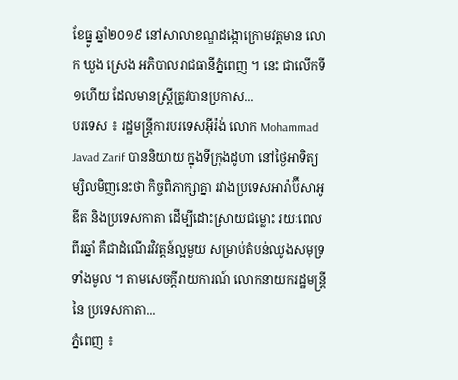ខែធ្នូ ឆ្នាំ២០១៩ នៅសាលាខណ្ឌដង្កោក្រោមវត្តមាន លោក ឃួង ស្រេង អភិបាលរាជធានីភ្នំពេញ ។ នេះ ជាលើកទី១ហើយ ដែលមានស្ត្រីត្រូវបានប្រកាស...
បរទេស ៖ រដ្ឋមន្ត្រីការបរទេសអ៊ីរ៉ង់ លោក Mohammad Javad Zarif បាននិយាយ ក្នុងទីក្រុងដូហា នៅថ្ងៃអាទិត្យម្សិលមិញនេះថា កិច្ចពិភាក្សាគ្នា រវាងប្រទេសអារ៉ាប៊ីសាអូឌីត និងប្រទេសកាតា ដើម្បីដោះស្រាយជម្លោះ រយៈពេលពីរឆ្នាំ គឺជាដំណើរវិវត្តន៍ល្អមួយ សម្រាប់តំបន់ឈូងសមុទ្រទាំងមូល ។ តាមសេចក្តីរាយការណ៍ លោកនាយករដ្ឋមន្ត្រី នៃ ប្រទេសកាតា...
ភ្នំពេញ ៖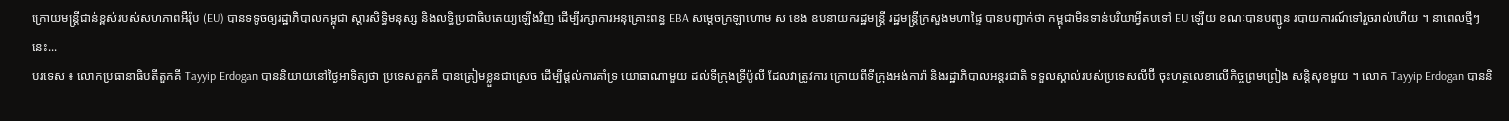ក្រោយមន្ត្រីជាន់ខ្ពស់របស់សហភាពអឺរ៉ុប (EU) បានទទូចឲ្យរដ្ឋាភិបាលកម្ពុជា ស្ដារសិទ្ធិមនុស្ស និងលទ្ធិប្រជាធិបតេយ្យឡើងវិញ ដើម្បីរក្សាការអនុគ្រោះពន្ធ EBA សម្ដេចក្រឡាហោម ស ខេង ឧបនាយករដ្ឋមន្ដ្រី រដ្ឋមន្ដ្រីក្រសួងមហាផ្ទៃ បានបញ្ជាក់ថា កម្ពុជាមិនទាន់បរិយាអ្វីតបទៅ EU ឡើយ ខណៈបានបញ្ជូន របាយការណ៍ទៅរួចរាល់ហើយ ។ នាពេលថ្មីៗនេះ...
បរទេស ៖ លោកប្រធានាធិបតីតួកគី Tayyip Erdogan បាននិយាយនៅថ្ងៃអាទិត្យថា ប្រទេសតួកគី បានត្រៀមខ្លួនជាស្រេច ដើម្បីផ្តល់ការគាំទ្រ យោធាណាមួយ ដល់ទីក្រុងទ្រីប៉ូលី ដែលវាត្រូវការ ក្រោយពីទីក្រុងអង់ការ៉ា និងរដ្ឋាភិបាលអន្តរជាតិ ទទួលស្គាល់របស់ប្រទេសលីប៊ី ចុះហត្ថលេខាលើកិច្ចព្រមព្រៀង សន្តិសុខមួយ ។ លោក Tayyip Erdogan បាននិ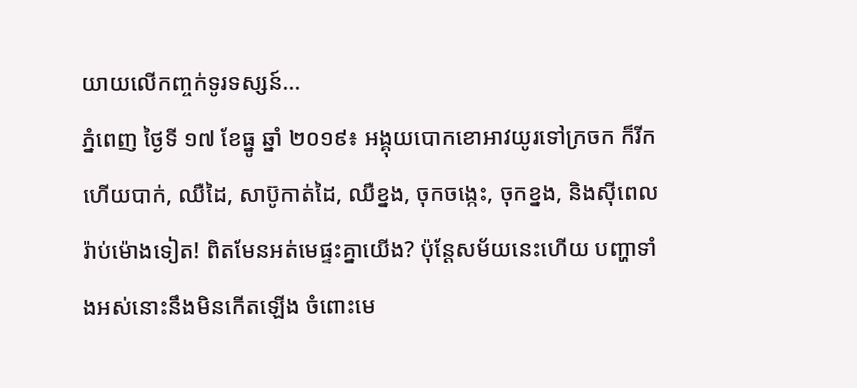យាយលើកញ្ចក់ទូរទស្សន៍...
ភ្នំពេញ ថ្ងៃទី ១៧ ខែធ្នូ ឆ្នាំ ២០១៩៖ អង្គុយបោកខោអាវយូរទៅក្រចក ក៏រីកហើយបាក់, ឈឺដៃ, សាប៊ូកាត់ដៃ, ឈឺខ្នង, ចុកចង្កេះ, ចុកខ្នង, និងស៊ីពេលរ៉ាប់ម៉ោងទៀត! ពិតមែនអត់មេផ្ទះគ្នាយើង? ប៉ុន្តែសម័យនេះហើយ បញ្ហាទាំងអស់នោះនឹងមិនកើតឡើង ចំពោះមេ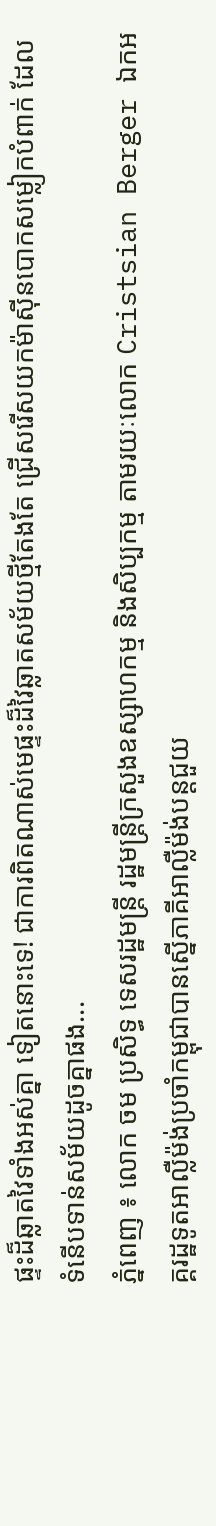ផ្ទះដ៏ឆ្លាតវៃទាំងអស់គ្នា ទៀតនោះទេ! ជាការពិតណាស់មេផ្ទះដ៏វៃឆ្លាតសម័យថ្មីតែងតែ ជ្រើសរើសយកម៉ាស៊ីនបោកសម្លៀកបំពាក់ ដែលទំនើបទាន់សម័យដូចគ្នាផង...
ភ្នំពេញ ៖ លោក ចម ប្រសិទ្ធ ទេសរដ្ឋមន្រ្តី រដ្ឋមន្រ្តីក្រសួងឧស្សាហកម្ម និងសិប្បកម្ម តាមរយៈលោក Cristsian Berger ឯកអគ្គរដ្ឋទូតអាល្លឺម៉ង់ប្រចាំកម្ពុជាបានស្នើភាគីអាល្លឺម៉ង់បន្តជួយ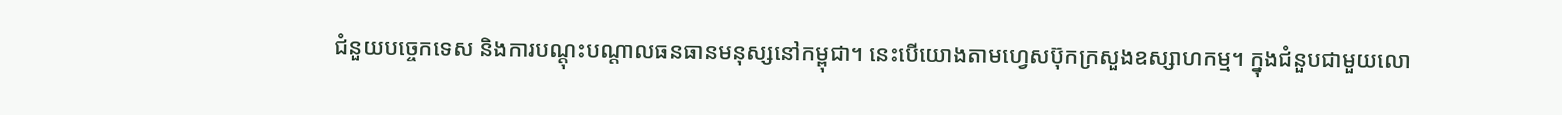ជំនួយបច្ចេកទេស និងការបណ្តុះបណ្តាលធនធានមនុស្សនៅកម្ពុជា។ នេះបើយោងតាមហ្វេសប៊ុកក្រសួងឧស្សាហកម្ម។ ក្នុងជំនួបជាមួយលោ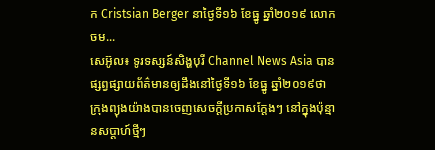ក Cristsian Berger នាថ្ងៃទី១៦ ខែធ្នូ ឆ្នាំ២០១៩ លោក ចម...
សេអ៊ូល៖ ទូរទស្សន៍សិង្ហបុរី Channel News Asia បានផ្សព្វផ្សាយព័ត៌មានឲ្យដឹងនៅថ្ងៃទី១៦ ខែធ្នូ ឆ្នាំ២០១៩ថា ក្រុងព្យុងយ៉ាងបានចេញសេចក្តីប្រកាសក្តែងៗ នៅក្នុងប៉ុន្មានសប្តាហ៍ថ្មីៗ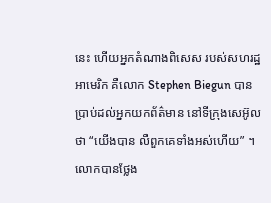នេះ ហើយអ្នកតំណាងពិសេស របស់សហរដ្ឋអាមេរិក គឺលោក Stephen Biegun បានប្រាប់ដល់អ្នកយកព័ត៌មាន នៅទីក្រុងសេអ៊ូលថា “យើងបាន លឺពួកគេទាំងអស់ហើយ” ។ លោកបានថ្លែង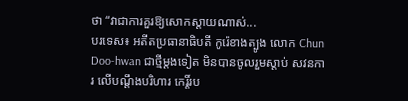ថា “វាជាការគួរឱ្យសោកស្តាយណាស់...
បរទេស៖ អតីតប្រធានាធិបតី កូរ៉េខាងត្បូង លោក Chun Doo-hwan ជាថ្មីម្តងទៀត មិនបានចូលរួមស្តាប់ សវនការ លើបណ្តឹងបរិហារ កេរ្តិ៍រប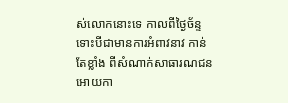ស់លោកនោះទេ កាលពីថ្ងៃច័ន្ទ ទោះបីជាមានការអំពាវនាវ កាន់តែខ្លាំង ពីសំណាក់សាធារណជន អោយកា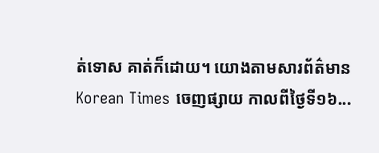ត់ទោស គាត់ក៏ដោយ។ យោងតាមសារព័ត៌មាន Korean Times ចេញផ្សាយ កាលពីថ្ងៃទី១៦...